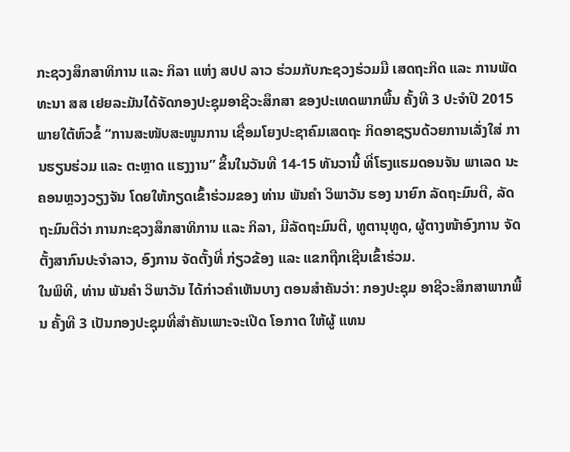ກະຊວງສຶກສາທິການ ແລະ ກິລາ ແຫ່ງ ສປປ ລາວ ຮ່ວມກັບກະຊວງຮ່ວມມື ເສດຖະກິດ ແລະ ການພັດທະນາ ສສ ເຢຍລະມັນໄດ້ຈັດກອງປະຊຸມອາຊີວະສຶກສາ ຂອງປະເທດພາກພື້ນ ຄັ້ງທີ 3 ປະຈຳປີ 2015 ພາຍໃຕ້ຫົວຂໍ້ “ການສະໜັບສະໜູນການ ເຊື່ອມໂຍງປະຊາຄົມເສດຖະ ກິດອາຊຽນດ້ວຍການເລັ່ງໃສ່ ການຮຽນຮ່ວມ ແລະ ຕະຫຼາດ ແຮງງານ” ຂຶ້ນໃນວັນທີ 14-15 ທັນວານີ້ ທີ່ໂຮງແຮມດອນຈັນ ພາເລດ ນະຄອນຫຼວງວຽງຈັນ ໂດຍໃຫ້ກຽດເຂົ້າຮ່ວມຂອງ ທ່ານ ພັນຄຳ ວິພາວັນ ຮອງ ນາຍົກ ລັດຖະມົນຕີ, ລັດຖະມົນຕີວ່າ ການກະຊວງສຶກສາທິການ ແລະ ກິລາ, ມີລັດຖະມົນຕີ, ທູຕານຸທູດ, ຜູ້ຕາງໜ້າອົງການ ຈັດຕັ້ງສາກົນປະຈຳລາວ, ອົງການ ຈັດຕັ້ງທີ່ ກ່ຽວຂ້ອງ ແລະ ແຂກຖືກເຊີນເຂົ້າຮ່ວມ.
ໃນພິທີ, ທ່ານ ພັນຄຳ ວິພາວັນ ໄດ້ກ່າວຄຳເຫັນບາງ ຕອນສຳຄັນວ່າ: ກອງປະຊຸມ ອາຊີວະສຶກສາພາກພື້ນ ຄັ້ງທີ 3 ເປັນກອງປະຊຸມທີ່ສຳຄັນເພາະຈະເປີດ ໂອກາດ ໃຫ້ຜູ້ ແທນ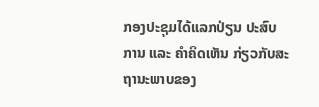ກອງປະຊຸມໄດ້ແລກປ່ຽນ ປະສົບການ ແລະ ຄຳຄິດເຫັນ ກ່ຽວກັບສະຖານະພາບຂອງ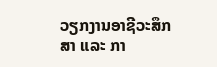ວຽກງານອາຊີວະສຶກສາ ແລະ ກາ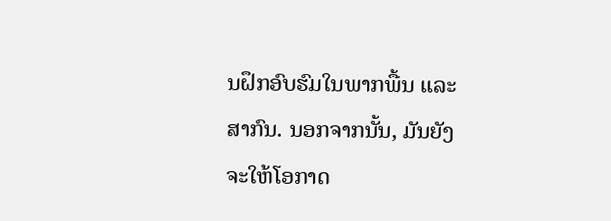ນຝຶກອົບຮົມໃນພາກພື້ນ ແລະ ສາກົນ. ນອກຈາກນັ້ນ, ມັນຍັງຈະໃຫ້ໂອກາດ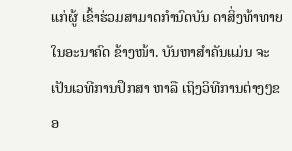ແກ່ຜູ້ ເຂົ້າຮ່ວມສາມາດກຳນົດບັນ ດາສິ່ງທ້າທາຍໃນອະນາຄົດ ຂ້າງໜ້າ. ບັນຫາສຳຄັນແມ່ນ ຈະເປັນເວທີການປຶກສາ ຫາລື ເຖິງວິທີການຕ່າງໆຂອ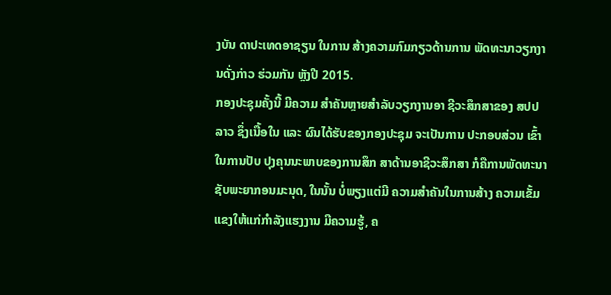ງບັນ ດາປະເທດອາຊຽນ ໃນການ ສ້າງຄວາມກົມກຽວດ້ານການ ພັດທະນາວຽກງານດັ່ງກ່າວ ຮ່ວມກັນ ຫຼັງປີ 2015.
ກອງປະຊຸມຄັ້ງນີ້ ມີຄວາມ ສຳຄັນຫຼາຍສຳລັບວຽກງານອາ ຊີວະສຶກສາຂອງ ສປປ ລາວ ຊຶ່ງເນື້ອໃນ ແລະ ຜົນໄດ້ຮັບຂອງກອງປະຊຸມ ຈະເປັນການ ປະກອບສ່ວນ ເຂົ້າໃນການປັບ ປຸງຄຸນນະພາບຂອງການສຶກ ສາດ້ານອາຊີວະສຶກສາ ກໍຄືການພັດທະນາຊັບພະຍາກອນມະນຸດ, ໃນນັ້ນ ບໍ່ພຽງແຕ່ມີ ຄວາມສຳຄັນໃນການສ້າງ ຄວາມເຂັ້ມແຂງໃຫ້ແກ່ກຳລັງແຮງງານ ມີຄວາມຮູ້, ຄ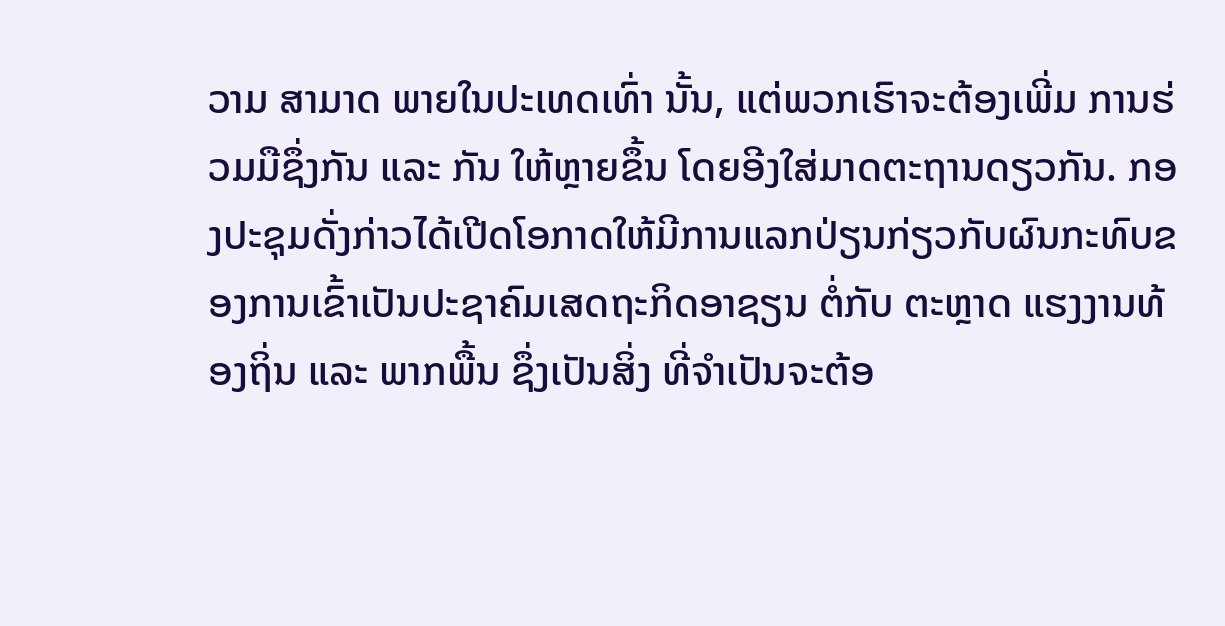ວາມ ສາມາດ ພາຍໃນປະເທດເທົ່າ ນັ້ນ, ແຕ່ພວກເຮົາຈະຕ້ອງເພີ່ມ ການຮ່ວມມືຊຶ່ງກັນ ແລະ ກັນ ໃຫ້ຫຼາຍຂຶ້ນ ໂດຍອີງໃສ່ມາດຕະຖານດຽວກັນ. ກອງປະຊຸມດັ່ງກ່າວໄດ້ເປີດໂອກາດໃຫ້ມີການແລກປ່ຽນກ່ຽວກັບຜົນກະທົບຂອງການເຂົ້າເປັນປະຊາຄົມເສດຖະກິດອາຊຽນ ຕໍ່ກັບ ຕະຫຼາດ ແຮງງານທ້ອງຖິ່ນ ແລະ ພາກພື້ນ ຊຶ່ງເປັນສິ່ງ ທີ່ຈຳເປັນຈະຕ້ອ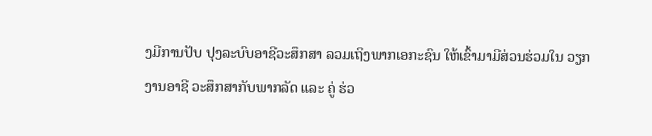ງມີການປັບ ປຸງລະບົບອາຊີວະສຶກສາ ລວມເຖິງພາກເອກະຊົນ ໃຫ້ເຂົ້າມາມີສ່ວນຮ່ວມໃນ ວຽກງານອາຊີ ວະສຶກສາກັບພາກລັດ ແລະ ຄູ່ ຮ່ວ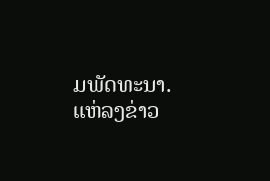ມພັດທະນາ.
ແຫ່ລງຂ່າວ